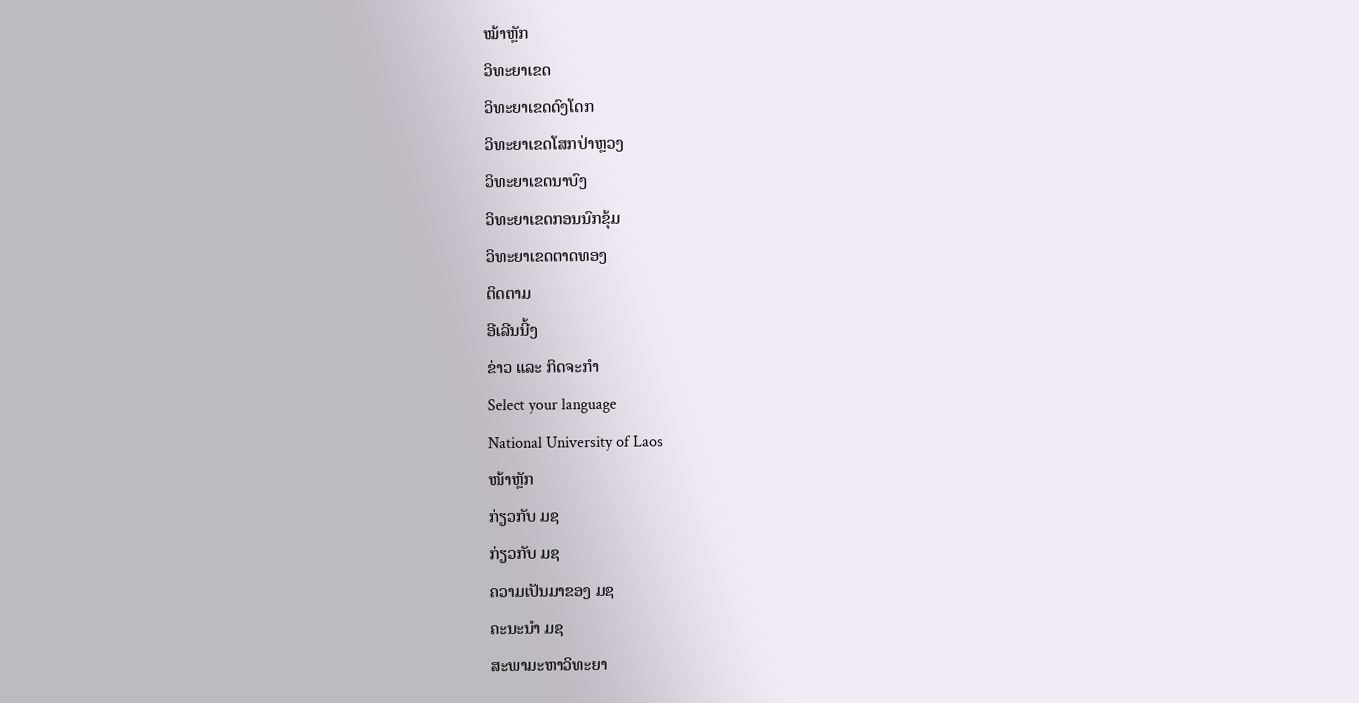ໝ້າຫຼັກ
ວິທະຍາເຂດ
ວິທະຍາເຂດດົງໂດກ
ວິທະຍາເຂດໂສກປ່າຫຼວງ
ວິທະຍາເຂດນາບົງ
ວິທະຍາເຂດກອນນົກຂຸ້ມ
ວິທະຍາເຂດຕາດທອງ
ຕິດຕາມ
ອີເລີນນີ້ງ
ຂ່າວ ແລະ ກິດຈະກຳ
Select your language
National University of Laos
ໜ້າຫຼັກ
ກ່ຽວກັບ ມຊ
ກ່ຽວກັບ ມຊ
ຄວາມເປັນມາຂອງ ມຊ
ຄະນະນຳ ມຊ
ສະພາມະຫາວິທະຍາ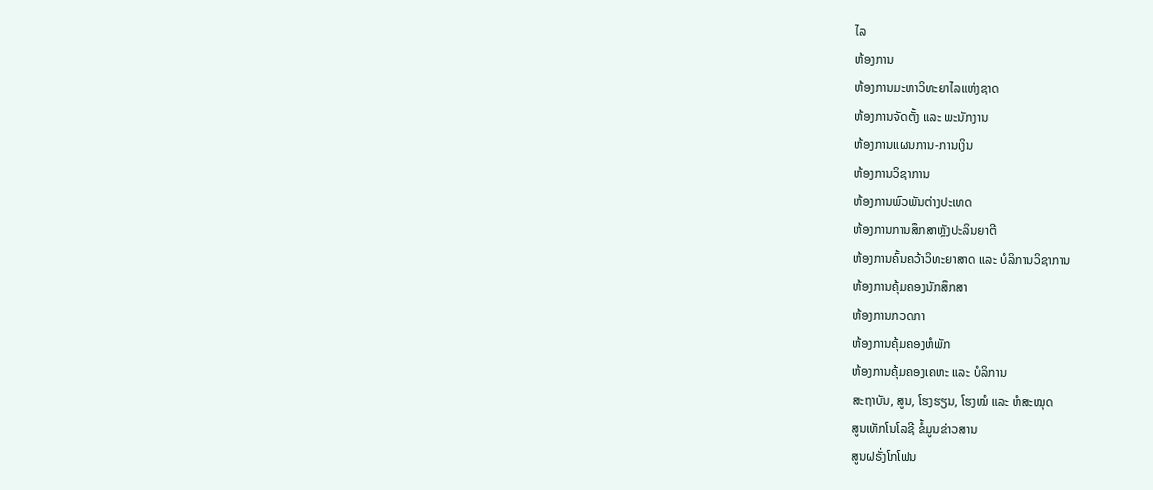ໄລ
ຫ້ອງການ
ຫ້ອງການມະຫາວິທະຍາໄລແຫ່ງຊາດ
ຫ້ອງການຈັດຕັ້ງ ແລະ ພະນັກງານ
ຫ້ອງການແຜນການ-ການເງິນ
ຫ້ອງການວິຊາການ
ຫ້ອງການພົວພັນຕ່າງປະເທດ
ຫ້ອງການການສຶກສາຫຼັງປະລິນຍາຕີ
ຫ້ອງການຄົ້ນຄວ້າວິທະຍາສາດ ແລະ ບໍລິການວິຊາການ
ຫ້ອງການຄຸ້ມຄອງນັກສຶກສາ
ຫ້ອງການກວດກາ
ຫ້ອງການຄຸ້ມຄອງຫໍພັກ
ຫ້ອງການຄຸ້ມຄອງເຄຫະ ແລະ ບໍລິການ
ສະຖາບັນ, ສູນ, ໂຮງຮຽນ, ໂຮງໝໍ ແລະ ຫໍສະໝຸດ
ສູນເທັກໂນໂລຊີ ຂໍ້ມູນຂ່າວສານ
ສູນຝຣັ່ງໂກໂຟນ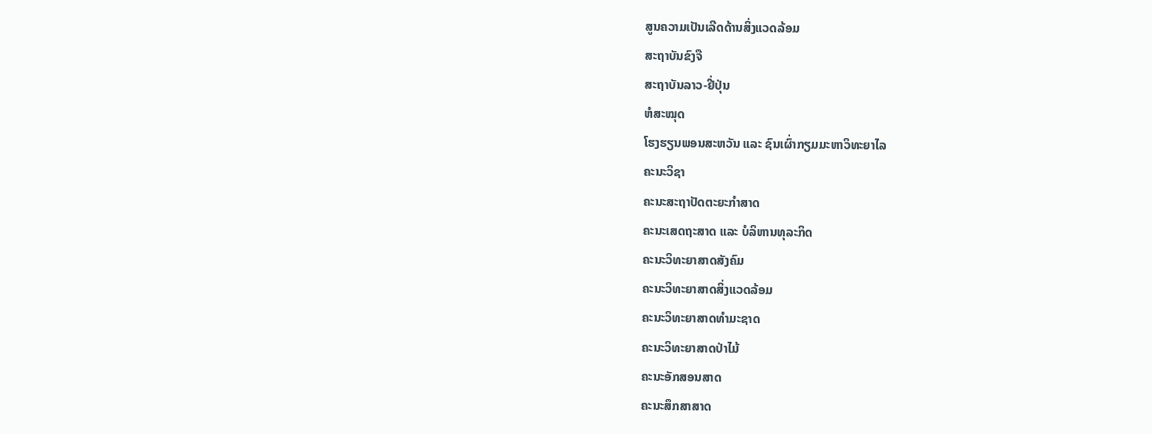ສູນຄວາມເປັນເລີດດ້ານສິ່ງແວດລ້ອມ
ສະຖາບັນຂົງຈື
ສະຖາບັນລາວ-ຢີ່ປຸ່ນ
ຫໍສະໝຸດ
ໂຮງຮຽນພອນສະຫວັນ ແລະ ຊົນເຜົ່າກຽມມະຫາວິທະຍາໄລ
ຄະນະວິຊາ
ຄະນະສະຖາປັດຕະຍະກຳສາດ
ຄະນະເສດຖະສາດ ແລະ ບໍລິຫານທຸລະກິດ
ຄະນະວິທະຍາສາດສັງຄົມ
ຄະນະວິທະຍາສາດສິ່ງແວດລ້ອມ
ຄະນະວິທະຍາສາດທຳມະຊາດ
ຄະນະວິທະຍາສາດປ່າໄມ້
ຄະນະອັກສອນສາດ
ຄະນະສຶກສາສາດ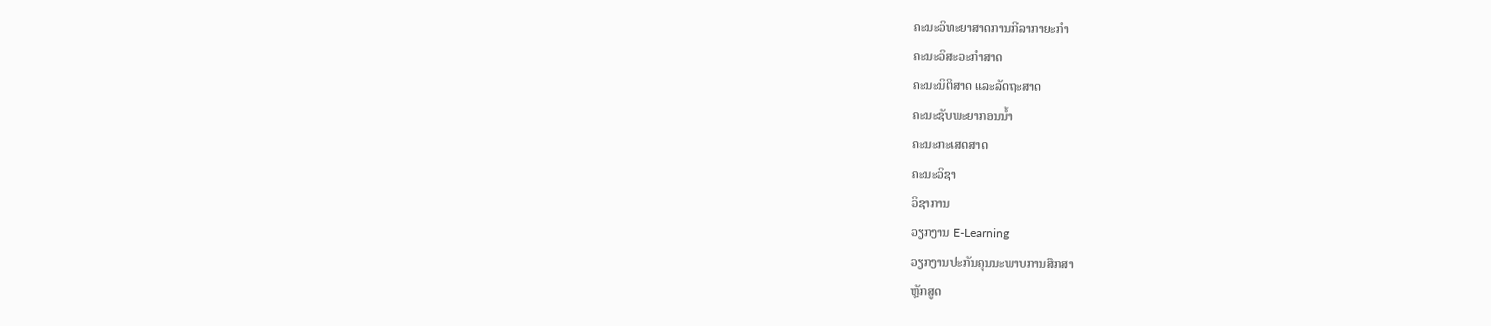ຄະນະວິທະຍາສາດການກີລາກາຍະກຳ
ຄະນະວິສະວະກຳສາດ
ຄະນະນິຕິສາດ ແລະລັດຖະສາດ
ຄະນະຊັບພະຍາກອນນໍ້າ
ຄະນະກະເສດສາດ
ຄະນະວິຊາ
ວິຊາການ
ວຽກງານ E-Learning
ວຽກງານປະກັນຄຸນນະພາບການສຶກສາ
ຫຼັກສູດ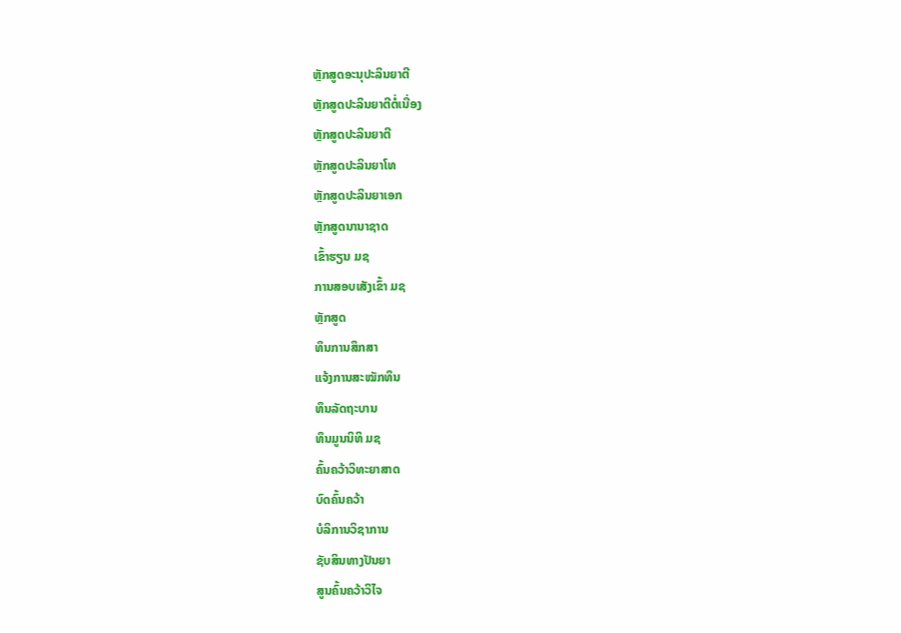ຫຼັກສູດອະນຸປະລິນຍາຕີ
ຫຼັກສູດປະລິນຍາຕີຕໍ່ເນື່ອງ
ຫຼັກສູດປະລິນຍາຕີ
ຫຼັກສູດປະລິນຍາໂທ
ຫຼັກສູດປະລິນຍາເອກ
ຫຼັກສູດນານາຊາດ
ເຂົ້າຮຽນ ມຊ
ການສອບເສັງເຂົ້າ ມຊ
ຫຼັກສູດ
ທຶນການສຶກສາ
ແຈ້ງການສະໝັກທຶນ
ທຶນລັດຖະບານ
ທຶນມູນນິທິ ມຊ
ຄົ້ນຄວ້າວິທະຍາສາດ
ບົດຄົ້ນຄວ້າ
ບໍລິການວິຊາການ
ຊັບສິນທາງປັນຍາ
ສູນຄົ້ນຄວ້າວິໄຈ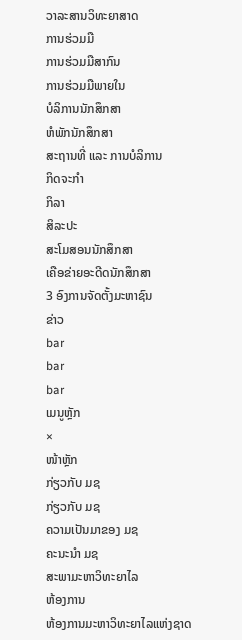ວາລະສານວິທະຍາສາດ
ການຮ່ວມມື
ການຮ່ວມມືສາກົນ
ການຮ່ວມມືພາຍໃນ
ບໍລິການນັກສຶກສາ
ຫໍພັກນັກສຶກສາ
ສະຖານທີ່ ແລະ ການບໍລິການ
ກິດຈະກຳ
ກິລາ
ສິລະປະ
ສະໂມສອນນັກສຶກສາ
ເຄືອຂ່າຍອະດີດນັກສຶກສາ
3 ອົງການຈັດຕັ້ງມະຫາຊົນ
ຂ່າວ
bar
bar
bar
ເມນູຫຼັກ
×
ໜ້າຫຼັກ
ກ່ຽວກັບ ມຊ
ກ່ຽວກັບ ມຊ
ຄວາມເປັນມາຂອງ ມຊ
ຄະນະນຳ ມຊ
ສະພາມະຫາວິທະຍາໄລ
ຫ້ອງການ
ຫ້ອງການມະຫາວິທະຍາໄລແຫ່ງຊາດ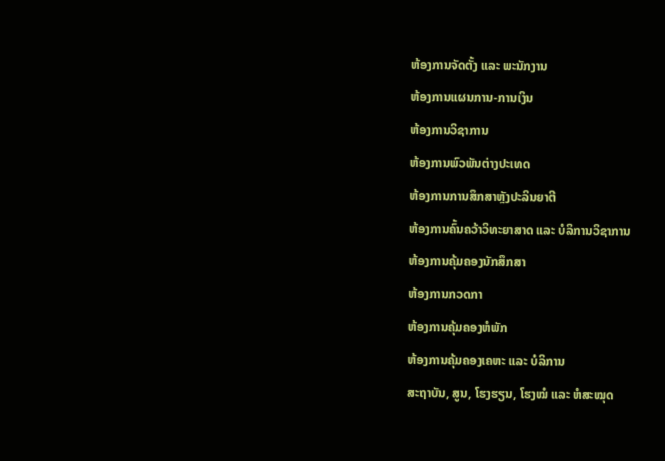ຫ້ອງການຈັດຕັ້ງ ແລະ ພະນັກງານ
ຫ້ອງການແຜນການ-ການເງິນ
ຫ້ອງການວິຊາການ
ຫ້ອງການພົວພັນຕ່າງປະເທດ
ຫ້ອງການການສຶກສາຫຼັງປະລິນຍາຕີ
ຫ້ອງການຄົ້ນຄວ້າວິທະຍາສາດ ແລະ ບໍລິການວິຊາການ
ຫ້ອງການຄຸ້ມຄອງນັກສຶກສາ
ຫ້ອງການກວດກາ
ຫ້ອງການຄຸ້ມຄອງຫໍພັກ
ຫ້ອງການຄຸ້ມຄອງເຄຫະ ແລະ ບໍລິການ
ສະຖາບັນ, ສູນ, ໂຮງຮຽນ, ໂຮງໝໍ ແລະ ຫໍສະໝຸດ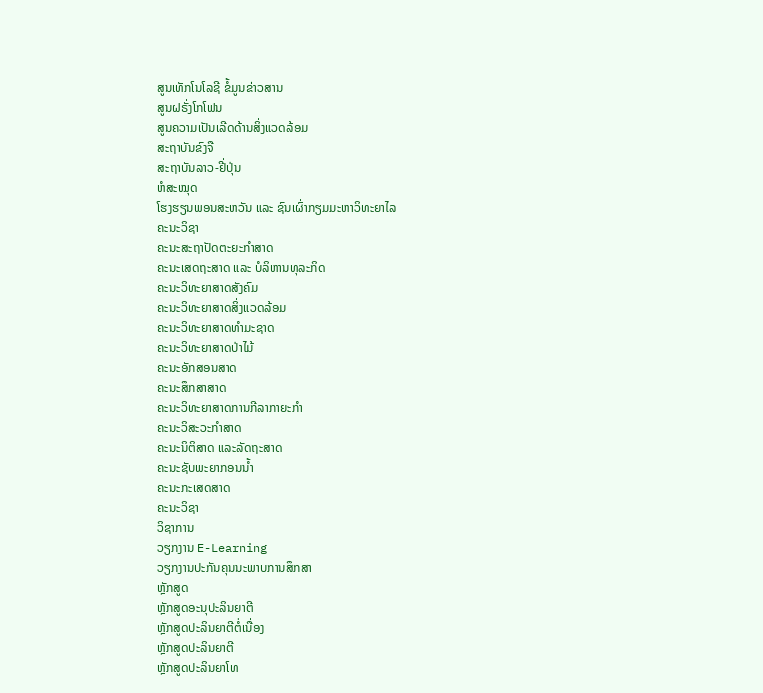ສູນເທັກໂນໂລຊີ ຂໍ້ມູນຂ່າວສານ
ສູນຝຣັ່ງໂກໂຟນ
ສູນຄວາມເປັນເລີດດ້ານສິ່ງແວດລ້ອມ
ສະຖາບັນຂົງຈື
ສະຖາບັນລາວ-ຢີ່ປຸ່ນ
ຫໍສະໝຸດ
ໂຮງຮຽນພອນສະຫວັນ ແລະ ຊົນເຜົ່າກຽມມະຫາວິທະຍາໄລ
ຄະນະວິຊາ
ຄະນະສະຖາປັດຕະຍະກຳສາດ
ຄະນະເສດຖະສາດ ແລະ ບໍລິຫານທຸລະກິດ
ຄະນະວິທະຍາສາດສັງຄົມ
ຄະນະວິທະຍາສາດສິ່ງແວດລ້ອມ
ຄະນະວິທະຍາສາດທຳມະຊາດ
ຄະນະວິທະຍາສາດປ່າໄມ້
ຄະນະອັກສອນສາດ
ຄະນະສຶກສາສາດ
ຄະນະວິທະຍາສາດການກີລາກາຍະກຳ
ຄະນະວິສະວະກຳສາດ
ຄະນະນິຕິສາດ ແລະລັດຖະສາດ
ຄະນະຊັບພະຍາກອນນໍ້າ
ຄະນະກະເສດສາດ
ຄະນະວິຊາ
ວິຊາການ
ວຽກງານ E-Learning
ວຽກງານປະກັນຄຸນນະພາບການສຶກສາ
ຫຼັກສູດ
ຫຼັກສູດອະນຸປະລິນຍາຕີ
ຫຼັກສູດປະລິນຍາຕີຕໍ່ເນື່ອງ
ຫຼັກສູດປະລິນຍາຕີ
ຫຼັກສູດປະລິນຍາໂທ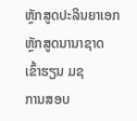ຫຼັກສູດປະລິນຍາເອກ
ຫຼັກສູດນານາຊາດ
ເຂົ້າຮຽນ ມຊ
ການສອບ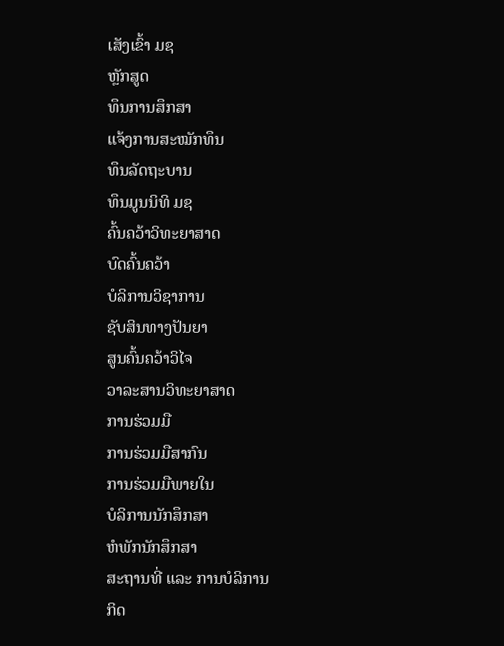ເສັງເຂົ້າ ມຊ
ຫຼັກສູດ
ທຶນການສຶກສາ
ແຈ້ງການສະໝັກທຶນ
ທຶນລັດຖະບານ
ທຶນມູນນິທິ ມຊ
ຄົ້ນຄວ້າວິທະຍາສາດ
ບົດຄົ້ນຄວ້າ
ບໍລິການວິຊາການ
ຊັບສິນທາງປັນຍາ
ສູນຄົ້ນຄວ້າວິໄຈ
ວາລະສານວິທະຍາສາດ
ການຮ່ວມມື
ການຮ່ວມມືສາກົນ
ການຮ່ວມມືພາຍໃນ
ບໍລິການນັກສຶກສາ
ຫໍພັກນັກສຶກສາ
ສະຖານທີ່ ແລະ ການບໍລິການ
ກິດ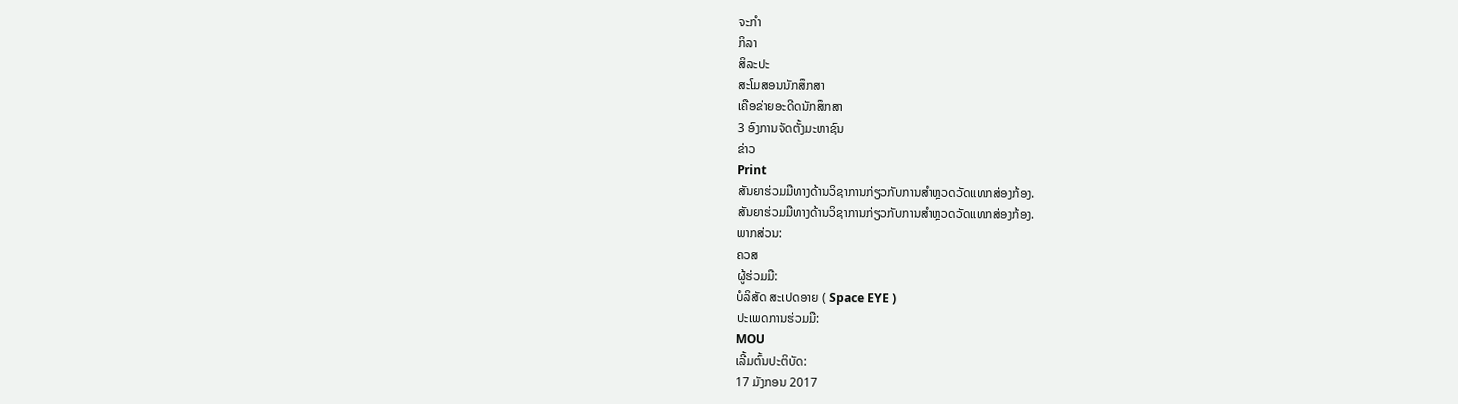ຈະກຳ
ກິລາ
ສິລະປະ
ສະໂມສອນນັກສຶກສາ
ເຄືອຂ່າຍອະດີດນັກສຶກສາ
3 ອົງການຈັດຕັ້ງມະຫາຊົນ
ຂ່າວ
Print
ສັນຍາຮ່ວມມືທາງດ້ານວິຊາການກ່ຽວກັບການສຳຫຼວດວັດແທກສ່ອງກ້ອງ.
ສັນຍາຮ່ວມມືທາງດ້ານວິຊາການກ່ຽວກັບການສຳຫຼວດວັດແທກສ່ອງກ້ອງ.
ພາກສ່ວນ:
ຄວສ
ຜູ້ຮ່ວມມື:
ບໍລິສັດ ສະເປດອາຍ ( Space EYE )
ປະເພດການຮ່ວມມື:
MOU
ເລີ້ມຕົ້ນປະຕິບັດ:
17 ມັງກອນ 2017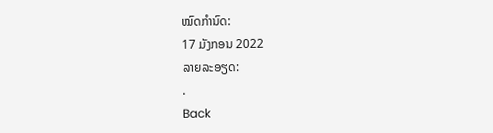ໝົດກຳນົດ:
17 ມັງກອນ 2022
ລາຍລະອຽດ:
.
Back